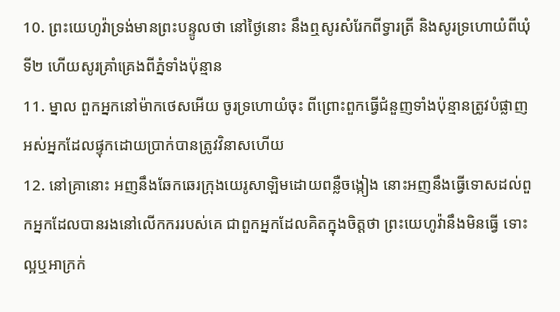10. ព្រះយេហូវ៉ាទ្រង់មានព្រះបន្ទូលថា នៅថ្ងៃនោះ នឹងឮសូរសំរែកពីទ្វារត្រី និងសូរទ្រហោយំពីឃុំទី២ ហើយសូរគ្រាំគ្រេងពីភ្នំទាំងប៉ុន្មាន
11. ម្នាល ពួកអ្នកនៅម៉ាកថេសអើយ ចូរទ្រហោយំចុះ ពីព្រោះពួកធ្វើជំនួញទាំងប៉ុន្មានត្រូវបំផ្លាញ អស់អ្នកដែលផ្ទុកដោយប្រាក់បានត្រូវវិនាសហើយ
12. នៅគ្រានោះ អញនឹងឆែកឆេរក្រុងយេរូសាឡិមដោយពន្លឺចង្កៀង នោះអញនឹងធ្វើទោសដល់ពួកអ្នកដែលបានរងនៅលើកកររបស់គេ ជាពួកអ្នកដែលគិតក្នុងចិត្តថា ព្រះយេហូវ៉ានឹងមិនធ្វើ ទោះល្អឬអាក្រក់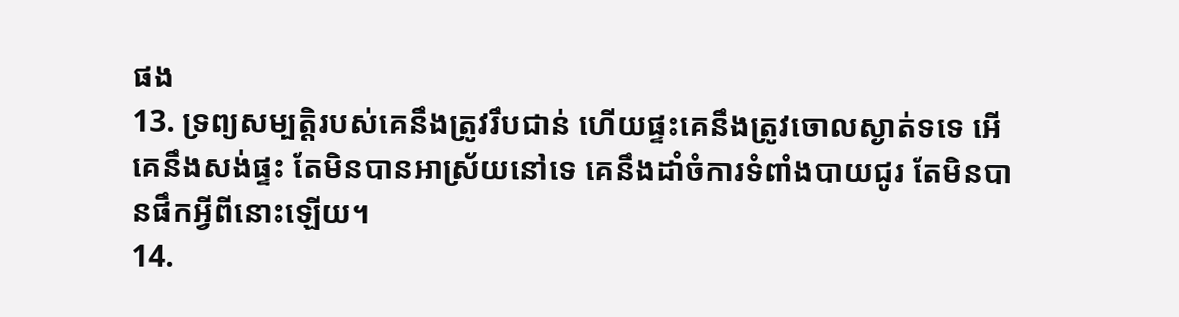ផង
13. ទ្រព្យសម្បត្តិរបស់គេនឹងត្រូវរឹបជាន់ ហើយផ្ទះគេនឹងត្រូវចោលស្ងាត់ទទេ អើ គេនឹងសង់ផ្ទះ តែមិនបានអាស្រ័យនៅទេ គេនឹងដាំចំការទំពាំងបាយជូរ តែមិនបានផឹកអ្វីពីនោះឡើយ។
14.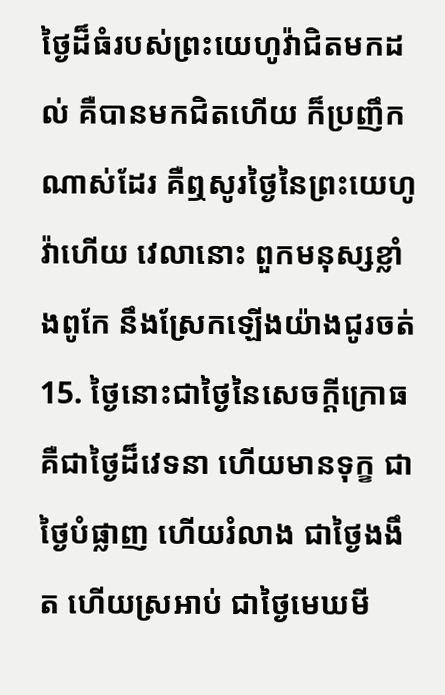ថ្ងៃដ៏ធំរបស់ព្រះយេហូវ៉ាជិតមកដល់ គឺបានមកជិតហើយ ក៏ប្រញឹកណាស់ដែរ គឺឮសូរថ្ងៃនៃព្រះយេហូវ៉ាហើយ វេលានោះ ពួកមនុស្សខ្លាំងពូកែ នឹងស្រែកឡើងយ៉ាងជូរចត់
15. ថ្ងៃនោះជាថ្ងៃនៃសេចក្ដីក្រោធ គឺជាថ្ងៃដ៏វេទនា ហើយមានទុក្ខ ជាថ្ងៃបំផ្លាញ ហើយរំលាង ជាថ្ងៃងងឹត ហើយស្រអាប់ ជាថ្ងៃមេឃមី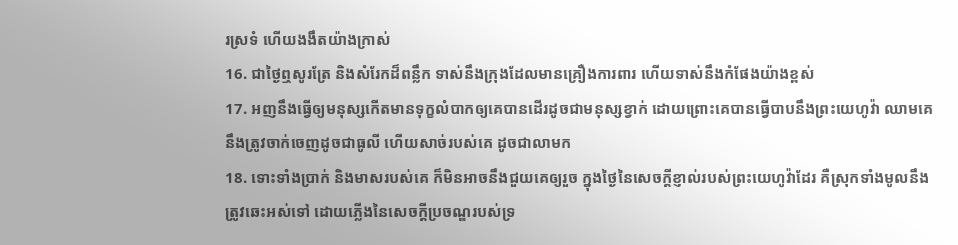រស្រទំ ហើយងងឹតយ៉ាងក្រាស់
16. ជាថ្ងៃឮសូរត្រែ និងសំរែកដ៏ពន្លឹក ទាស់នឹងក្រុងដែលមានគ្រឿងការពារ ហើយទាស់នឹងកំផែងយ៉ាងខ្ពស់
17. អញនឹងធ្វើឲ្យមនុស្សកើតមានទុក្ខលំបាកឲ្យគេបានដើរដូចជាមនុស្សខ្វាក់ ដោយព្រោះគេបានធ្វើបាបនឹងព្រះយេហូវ៉ា ឈាមគេនឹងត្រូវចាក់ចេញដូចជាធូលី ហើយសាច់របស់គេ ដូចជាលាមក
18. ទោះទាំងប្រាក់ និងមាសរបស់គេ ក៏មិនអាចនឹងជួយគេឲ្យរួច ក្នុងថ្ងៃនៃសេចក្ដីខ្ញាល់របស់ព្រះយេហូវ៉ាដែរ គឺស្រុកទាំងមូលនឹងត្រូវឆេះអស់ទៅ ដោយភ្លើងនៃសេចក្ដីប្រចណ្ឌរបស់ទ្រ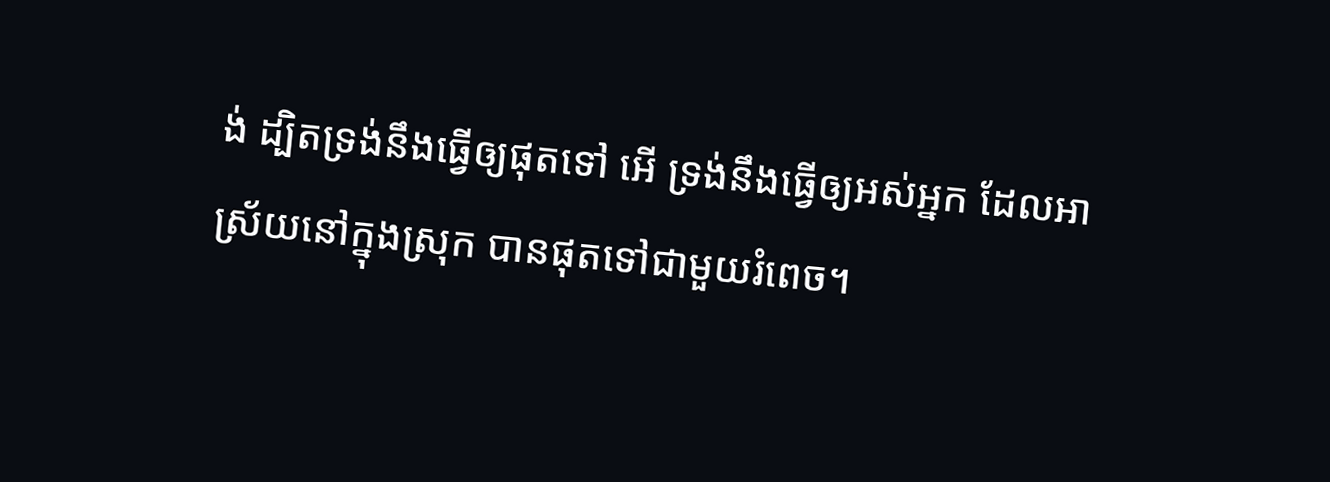ង់ ដ្បិតទ្រង់នឹងធ្វើឲ្យផុតទៅ អើ ទ្រង់នឹងធ្វើឲ្យអស់អ្នក ដែលអាស្រ័យនៅក្នុងស្រុក បានផុតទៅជាមួយរំពេច។